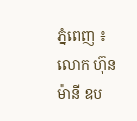ភ្នំពេញ ៖ លោក ហ៊ុន ម៉ានី ឧប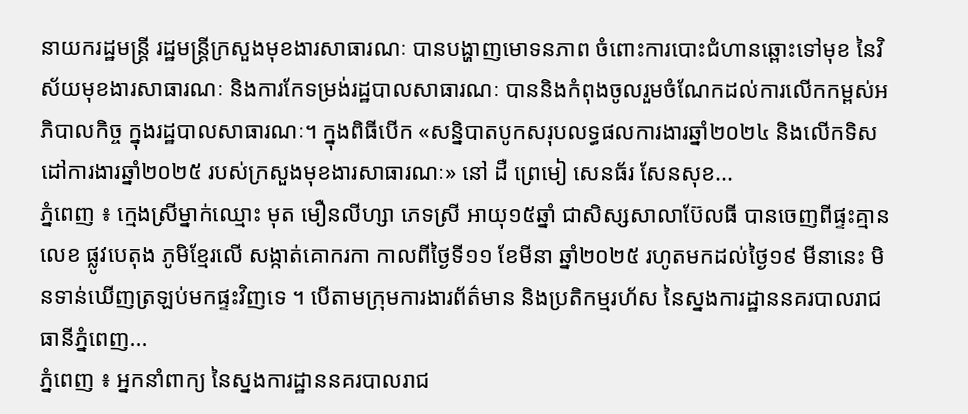នាយករដ្ឋមន្ត្រី រដ្ឋមន្ត្រីក្រសួងមុខងារសាធារណៈ បានបង្ហាញមោទនភាព ចំពោះការបោះជំហានឆ្ពោះទៅមុខ នៃវិស័យមុខងារសាធារណៈ និងការកែទម្រង់រដ្ឋបាលសាធារណៈ បាននិងកំពុងចូលរួមចំណែកដល់ការលើកកម្ពស់អភិបាលកិច្ច ក្នុងរដ្ឋបាលសាធារណៈ។ ក្នុងពិធីបើក «សន្និបាតបូកសរុបលទ្ធផលការងារឆ្នាំ២០២៤ និងលើកទិសដៅការងារឆ្នាំ២០២៥ របស់ក្រសួងមុខងារសាធារណៈ» នៅ ដឺ ព្រេមៀ សេនធ័រ សែនសុខ...
ភ្នំពេញ ៖ ក្មេងស្រីម្នាក់ឈ្មោះ មុត មឿនលីហ្សា ភេទស្រី អាយុ១៥ឆ្នាំ ជាសិស្សសាលាប៊ែលធី បានចេញពីផ្ទះគ្មានលេខ ផ្លូវបេតុង ភូមិខ្មែរលើ សង្កាត់គោករកា កាលពីថ្ងៃទី១១ ខែមីនា ឆ្នាំ២០២៥ រហូតមកដល់ថ្ងៃ១៩ មីនានេះ មិនទាន់ឃើញត្រឡប់មកផ្ទះវិញទេ ។ បើតាមក្រុមការងារព័ត៌មាន និងប្រតិកម្មរហ័ស នៃស្នងការដ្ឋាននគរបាលរាជធានីភ្នំពេញ...
ភ្នំពេញ ៖ អ្នកនាំពាក្យ នៃស្នងការដ្ឋាននគរបាលរាជ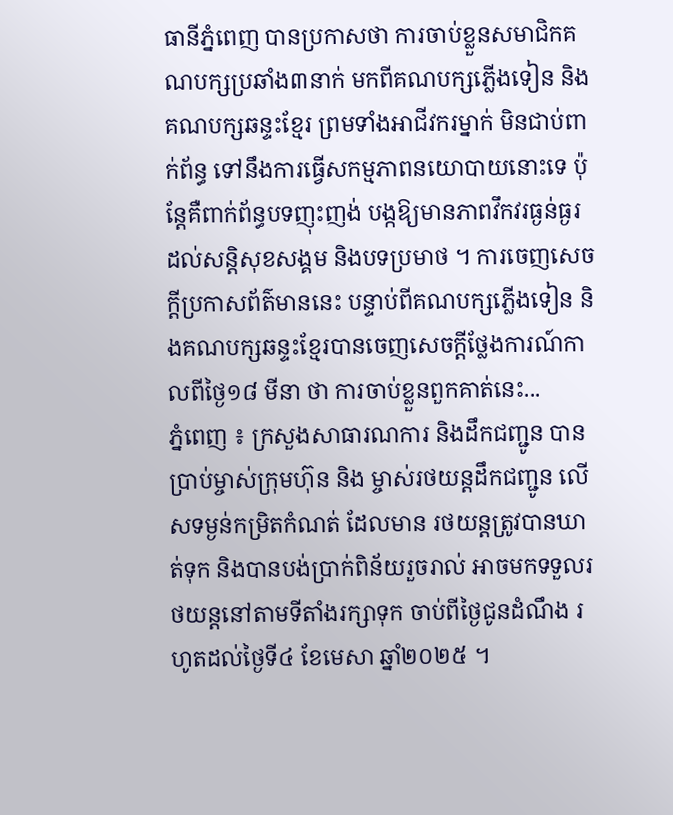ធានីភ្នំពេញ បានប្រកាសថា ការចាប់ខ្លួនសមាជិកគណបក្សប្រឆាំង៣នាក់ មកពីគណបក្សភ្លើងទៀន និងគណបក្សឆន្ទះខ្មែរ ព្រមទាំងអាជីវករម្នាក់ មិនជាប់ពាក់ព័ន្ធ ទៅនឹងការធ្វើសកម្មភាពនយោបាយនោះទេ ប៉ុន្តែគឺពាក់ព័ន្ធបទញុះញង់ បង្កឱ្យមានភាពវឹកវរធ្ងន់ធ្ងរ ដល់សន្តិសុខសង្គម និងបទប្រមាថ ។ ការចេញសេចក្តីប្រកាសព័ត៌មាននេះ បន្ទាប់ពីគណបក្សភ្លើងទៀន និងគណបក្សឆន្ទះខ្មែរបានចេញសេចក្តីថ្លែងការណ៍កាលពីថ្ងៃ១៨ មីនា ថា ការចាប់ខ្លួនពួកគាត់នេះ...
ភ្នំពេញ ៖ ក្រសួងសាធារណការ និងដឹកជញ្ជូន បានប្រាប់ម្ចាស់ក្រុមហ៊ុន និង ម្ចាស់រថយន្តដឹកជញ្ជូន លើសទម្ងន់កម្រិតកំណត់ ដែលមាន រថយន្តត្រូវបានឃាត់ទុក និងបានបង់ប្រាក់ពិន័យរួចរាល់ អាចមកទទួលរថយន្តនៅតាមទីតាំងរក្សាទុក ចាប់ពីថ្ងៃជូនដំណឹង រហូតដល់ថ្ងៃទី៤ ខែមេសា ឆ្នាំ២០២៥ ។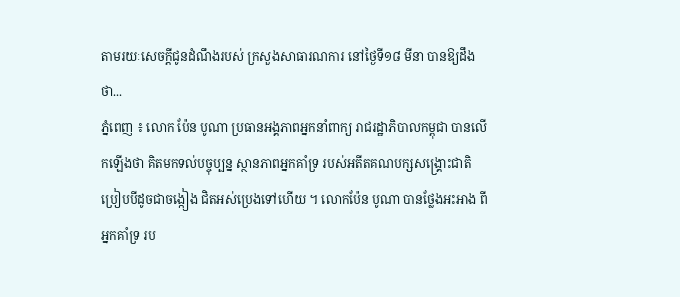តាមរយៈសេចក្ដីជូនដំណឹងរបស់ ក្រសួងសាធារណការ នៅថ្ងៃទី១៨ មីនា បានឱ្យដឹងថា...
ភ្នំពេញ ៖ លោក ប៉ែន បូណា ប្រធានអង្គភាពអ្នកនាំពាក្យ រាជរដ្ឋាភិបាលកម្ពុជា បានលើកឡើងថា គិតមកទល់បច្ចុប្បន្ន ស្ថានភាពអ្នកគាំទ្រ របស់អតីតគណបក្សសង្រ្គោះជាតិ ប្រៀបបីដូចជាចង្កៀង ជិតអស់ប្រេងទៅហើយ ។ លោកប៉ែន បូណា បានថ្លែងអះអាង ពីអ្នកគាំទ្រ រប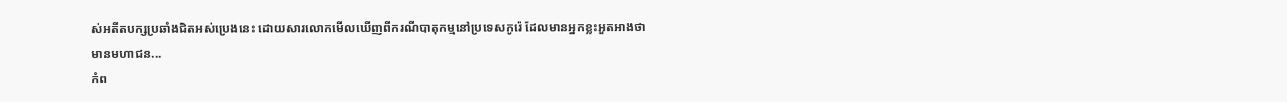ស់អតីតបក្សប្រឆាំងជិតអស់ប្រេងនេះ ដោយសារលោកមើលឃើញពីករណីបាតុកម្មនៅប្រទេសកូរ៉េ ដែលមានអ្នកខ្លះអួតអាងថា មានមហាជន...
កំព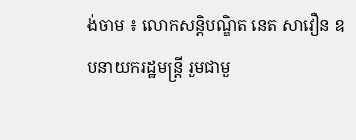ង់ចាម ៖ លោកសន្តិបណ្ឌិត នេត សាវឿន ឧបនាយករដ្ឋមន្ត្រី រួមជាមួ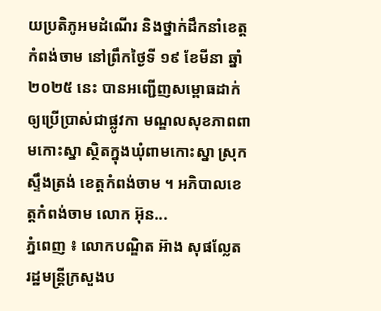យប្រតិភូអមដំណើរ និងថ្នាក់ដឹកនាំខេត្តកំពង់ចាម នៅព្រឹកថ្ងៃទី ១៩ ខែមីនា ឆ្នាំ ២០២៥ នេះ បានអញ្ជើញសម្ពោធដាក់ឲ្យប្រើប្រាស់ជាផ្លូវកា មណ្ឌលសុខភាពពាមកោះស្នា ស្ថិតក្នុងឃុំពាមកោះស្នា ស្រុកស្ទឹងត្រង់ ខេត្តកំពង់ចាម ។ អភិបាលខេត្តកំពង់ចាម លោក អ៊ុន...
ភ្នំពេញ ៖ លោកបណ្ឌិត អ៊ាង សុផល្លែត រដ្ឋមន្រ្តីក្រសួងប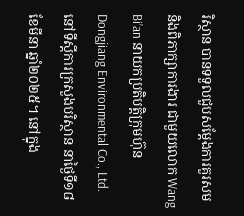រិស្ថាន បានទទួលជួបសម្តែងការគួរសម និងពិភាក្សាការងារ ជាមួយលោក Wang Bi’an នាយកប្រតិបត្តិក្រុមហ៊ុន Dongjiang Environmental Co., Ltd. នៅទីស្តីការក្រសួងបរិស្ថាន នាថ្ងៃទី១៨ ខែមីនា ឆ្នាំ២០២៥។ នៅក្នុង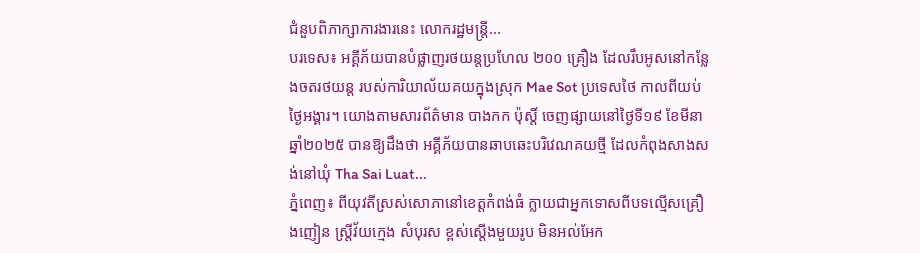ជំនួបពិភាក្សាការងារនេះ លោករដ្ឋមន្រ្តី...
បរទេស៖ អគ្គីភ័យបានបំផ្លាញរថយន្តប្រហែល ២០០ គ្រឿង ដែលរឹបអូសនៅកន្លែងចតរថយន្ត របស់ការិយាល័យគយក្នុងស្រុក Mae Sot ប្រទេសថៃ កាលពីយប់ថ្ងៃអង្គារ។ យោងតាមសារព័ត៌មាន បាងកក ប៉ុស្តិ៍ ចេញផ្សាយនៅថ្ងៃទី១៩ ខែមីនា ឆ្នាំ២០២៥ បានឱ្យដឹងថា អគ្គីភ័យបានឆាបឆេះបរិវេណគយថ្មី ដែលកំពុងសាងសង់នៅឃុំ Tha Sai Luat...
ភ្នំពេញ៖ ពីយុវតីស្រស់សោភានៅខេត្តកំពង់ធំ ក្លាយជាអ្នកទោសពីបទល្មើសគ្រឿងញៀន ស្រ្តីវ័យក្មេង សំបុរស ខ្ពស់ស្ដើងមួយរូប មិនអល់អែក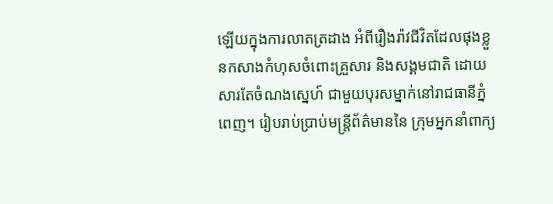ឡើយក្នុងការលាតត្រដាង អំពីរឿងរ៉ាវជីវិតដែលផុងខ្លួនកសាងកំហុសចំពោះគ្រួសារ និងសង្គមជាតិ ដោយសារតែចំណងស្នេហ៍ ជាមួយបុរសម្នាក់នៅរាជធានីភ្នំពេញ។ រៀបរាប់ប្រាប់មន្រ្តីព័ត៌មាននៃ ក្រុមអ្នកនាំពាក្យ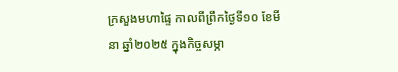ក្រសួងមហាផៃ្ទ កាលពីព្រឹកថ្ងៃទី១០ ខែមីនា ឆ្នាំ២០២៥ ក្នុងកិច្ចសម្ភា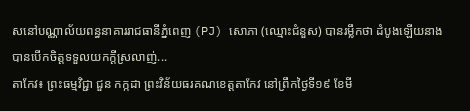សនៅបណ្ណាល័យពន្ធនាគាររាជធានីភ្នំពេញ (PJ) សោភា (ឈ្មោះជំនួស) បានរម្លឹកថា ដំបូងឡើយនាងបានបើកចិត្តទទួលយកក្ដីស្រលាញ់...
តាកែវ៖ ព្រះធម្មវិជ្ជា ជួន កក្កដា ព្រះវិន័យធរគណខេត្តតាកែវ នៅព្រឹកថ្ងៃទី១៩ ខែមី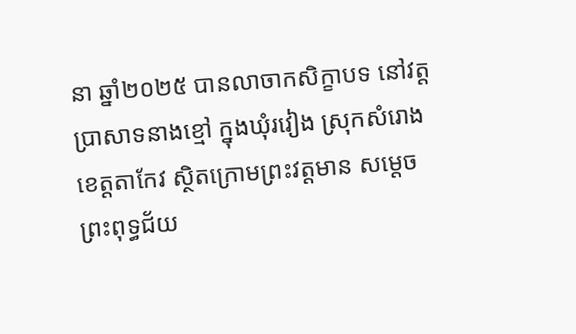នា ឆ្នាំ២០២៥ បានលាចាកសិក្ខាបទ នៅវត្តប្រាសាទនាងខ្មៅ ក្នុងឃុំរវៀង ស្រុកសំរោង ខេត្តតាកែវ ស្ថិតក្រោមព្រះវត្តមាន សម្តេចព្រះពុទ្ធជ័យ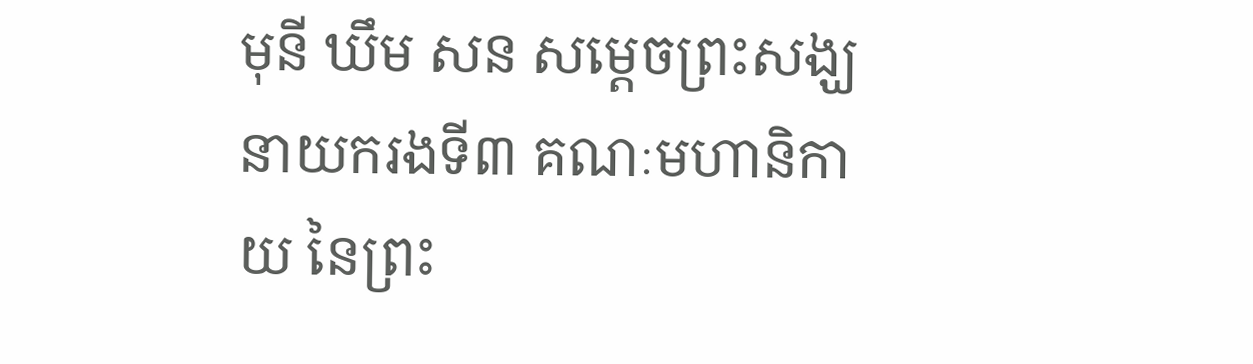មុនី ឃឹម សន សម្តេចព្រះសង្ឃ នាយករងទី៣ គណៈមហានិកាយ នៃព្រះ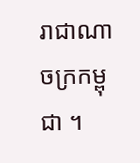រាជាណាចក្រកម្ពុជា ។